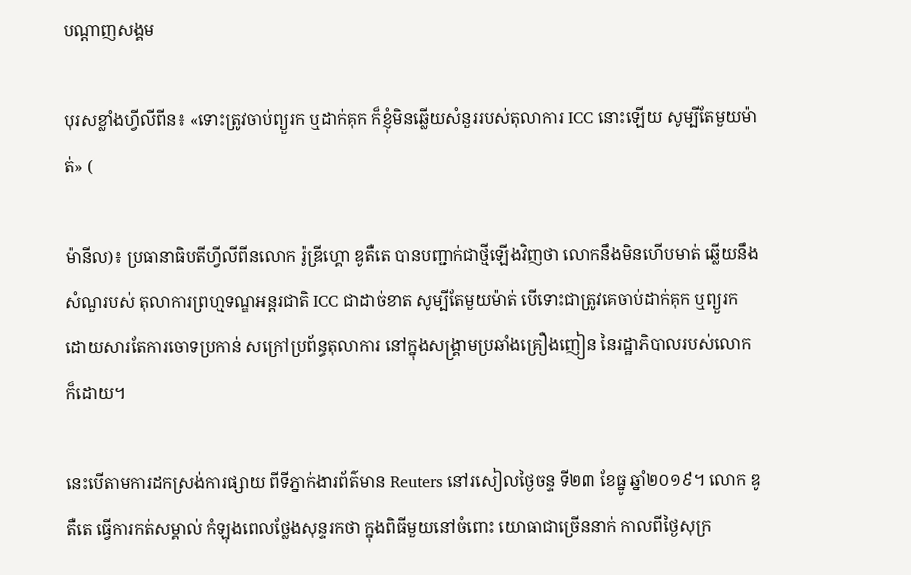បណ្តាញសង្គម

បុរសខ្លាំងហ្វីលីពីន៖ «ទោះត្រូវចាប់ព្យួរក ឬដាក់គុក ក៏ខ្ញុំមិនឆ្លើយសំនួររបស់តុលាការ ICC នោះឡើយ សូម្បីតែមួយម៉ាត់» (

ម៉ានីល)៖ ប្រធានាធិបតីហ្វីលីពីនលោក រ៉ូឌ្រីហ្គោ ឌូតឺតេ បានបញ្ជាក់ជាថ្មីឡើងវិញថា លោកនឹងមិនហើបមាត់ ឆ្លើយនឹងសំណួរបស់ តុលាការព្រហ្មទណ្ឌអន្តរជាតិ ICC ជាដាច់ខាត សូម្បីតែមួយម៉ាត់ បើទោះជាត្រូវគេចាប់ដាក់គុក ឬព្យួរក ដោយសារតែការចោទប្រកាន់ សក្រៅប្រព័ន្ធតុលាការ នៅក្នុងសង្រ្គាមប្រឆាំងគ្រឿងញៀន នៃរដ្ឋាភិបាលរបស់លោកក៏ដោយ។

នេះបើតាមការដកស្រង់ការផ្សាយ ពីទីភ្នាក់ងារព័ត៌មាន Reuters នៅរសៀលថ្ងៃចន្ទ ទី២៣ ខែធ្នូ ឆ្នាំ២០១៩។ លោក ឌូតឺតេ ធ្វើការកត់សម្គាល់ កំឡុងពេលថ្លែងសុន្ទរកថា ក្នុងពិធីមួយនៅចំពោះ យោធាជាច្រើននាក់ កាលពីថ្ងៃសុក្រ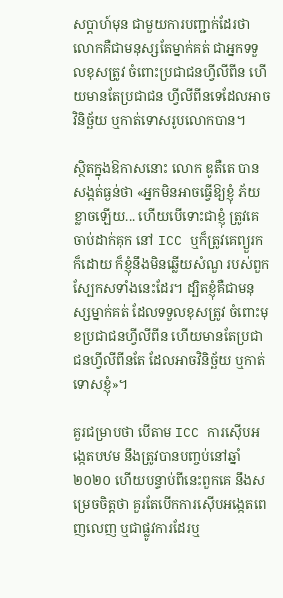សប្ដាហ៍មុន ជាមួយការបញ្ជាក់ដែរថា លោកគឺជាមនុស្សតែម្នាក់គត់ ជាអ្នកទទួលខុសត្រូវ ចំពោះប្រជាជនហ្វីលីពីន ហើយមានតែប្រជាជន ហ្វីលីពីនទេដែលអាចវិនិច្ឆ័យ ឬកាត់ទោសរូបលោកបាន។

ស្ថិតក្នុងឱកាសនោះ លោក ឌូតឺតេ បានសង្កត់ធ្ងន់ថា «អ្នកមិនអាចធ្វើឱ្យខ្ញុំ ភ័យខ្លាចឡើយ... ហើយបើទោះជាខ្ញុំ ត្រូវគេចាប់ដាក់គុក នៅ ICC ឬក៏ត្រូវគេព្យួរកក៏ដោយ ក៏ខ្ញុំនឹងមិនឆ្លើយសំណួ របស់ពួកស្បែកសទាំងនេះដែរ។ ដ្បិតខ្ញុំគឺជាមនុស្សម្នាក់គត់ ដែលទទួលខុសត្រូវ ចំពោះមុខប្រជាជនហ្វីលីពីន ហើយមានតែប្រជាជនហ្វីលីពីនតែ ដែលអាចវិនិច្ឆ័យ ឬកាត់ទោសខ្ញុំ»។

គួរជម្រាបថា បើតាម ICC ការស៊ើបអង្កេតបឋម នឹងត្រូវបានបញ្ចប់នៅឆ្នាំ២០២០ ហើយបន្ទាប់ពីនេះពួកគេ នឹងសម្រេចចិត្តថា គួរតែបើកការស៊ើបអង្កេតពេញលេញ ឬជាផ្លូវការដែរឬ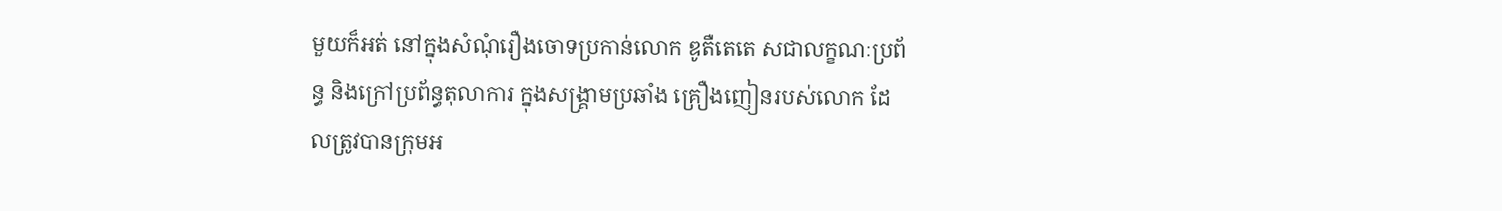មួយក៏អត់ នៅក្នុងសំណុំរឿងចោទប្រកាន់លោក ឌូតឺតេតេ សជាលក្ខណៈប្រព័ន្ធ និងក្រៅប្រព័ន្ធតុលាការ ក្នុងសង្រ្គាមប្រឆាំង គ្រឿងញៀនរបស់លោក ដែលត្រូវបានក្រុមអ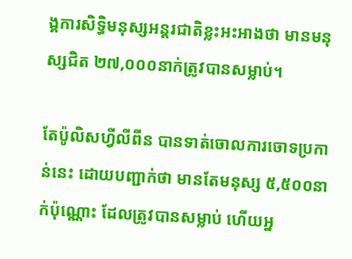ង្គការសិទ្ធិមនុស្សអន្តរជាតិខ្លះអះអាងថា មានមនុស្សជិត ២៧,០០០នាក់ត្រូវបានសម្លាប់។

តែប៉ូលិសហ្វីលីពីន បានទាត់ចោលការចោទប្រកាន់នេះ ដោយបញ្ជាក់ថា មានតែមនុស្ស ៥,៥០០នាក់ប៉ុណ្ណោះ ដែលត្រូវបានសម្លាប់ ហើយអ្ន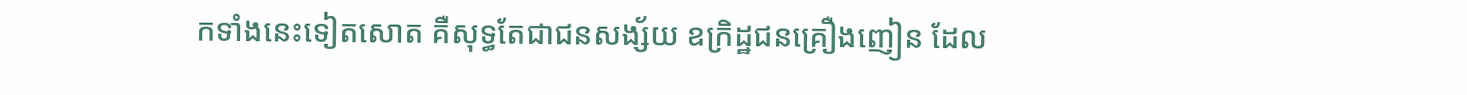កទាំងនេះទៀតសោត គឺសុទ្ធតែជាជនសង្ស័យ ឧក្រិដ្ឋជនគ្រឿងញៀន ដែល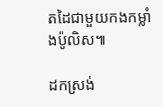តដៃជាមួយកងកម្លាំងប៉ូលិស៕

ដកស្រង់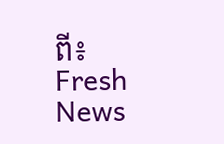ពី៖ Fresh News